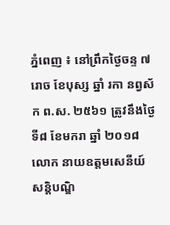ភ្នំពេញ ៖ នៅព្រឹកថ្ងៃចន្ទ ៧រោច ខែបុស្ស ឆ្នាំ រកា នព្វស័ក ព.ស. ២៥៦១ ត្រូវនឹងថ្ងៃទី៨ ខែមករា ឆ្នាំ ២០១៨ លោក នាយឧត្តមសេនីយ៍ សន្តិបណ្ឌិ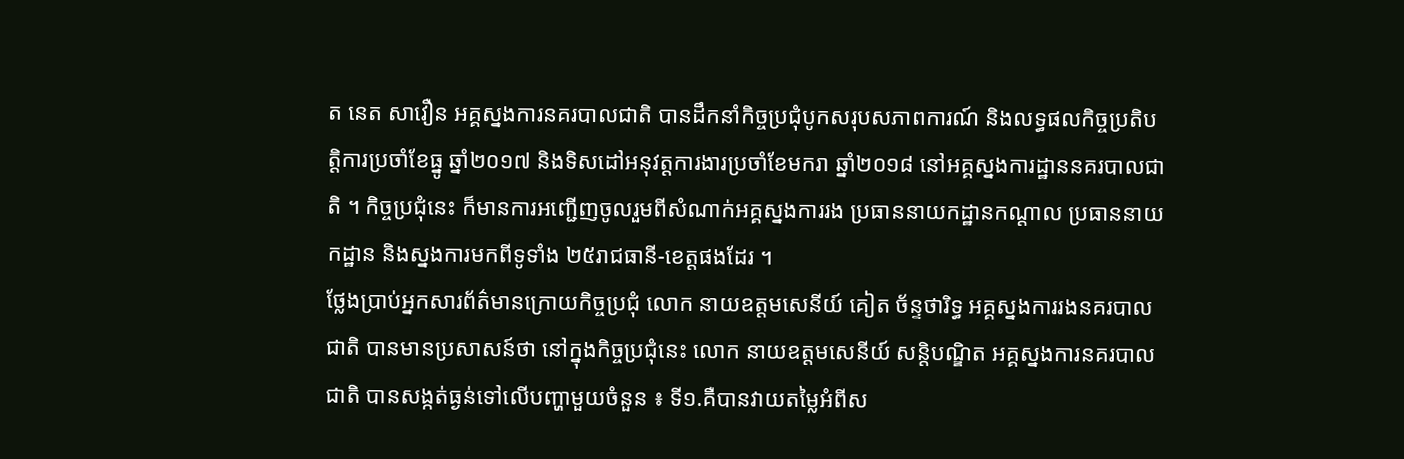ត នេត សាវឿន អគ្គស្នងការនគរបាលជាតិ បានដឹកនាំកិច្ចប្រជុំបូកសរុបសភាពការណ៍ និងលទ្ធផលកិច្ចប្រតិបត្តិការប្រចាំខែធ្នូ ឆ្នាំ២០១៧ និងទិសដៅអនុវត្តការងារប្រចាំខែមករា ឆ្នាំ២០១៨ នៅអគ្គស្នងការដ្ឋាននគរបាលជាតិ ។ កិច្ចប្រជុំនេះ ក៏មានការអញ្ជើញចូលរួមពីសំណាក់អគ្គស្នងការរង ប្រធាននាយកដ្ឋានកណ្តាល ប្រធាននាយកដ្ឋាន និងស្នងការមកពីទូទាំង ២៥រាជធានី-ខេត្តផងដែរ ។
ថ្លែងប្រាប់អ្នកសារព័ត៌មានក្រោយកិច្ចប្រជុំ លោក នាយឧត្តមសេនីយ៍ គៀត ច័ន្ទថារិទ្ធ អគ្គស្នងការរងនគរបាលជាតិ បានមានប្រសាសន៍ថា នៅក្នុងកិច្ចប្រជុំនេះ លោក នាយឧត្តមសេនីយ៍ សន្តិបណ្ឌិត អគ្គស្នងការនគរបាលជាតិ បានសង្កត់ធ្ងន់ទៅលើបញ្ហាមួយចំនួន ៖ ទី១.គឺបានវាយតម្លៃអំពីស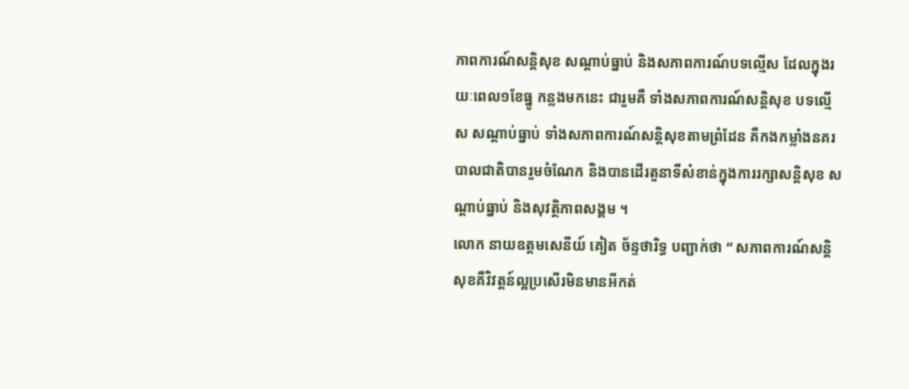ភាពការណ៍សន្តិសុខ សណ្តាប់ធ្នាប់ និងសភាពការណ៍បទល្មើស ដែលក្នុងរយៈពេល១ខែធ្នូ កន្លងមកនេះ ជារួមគឺ ទាំងសភាពការណ៍សន្តិសុខ បទល្មើស សណ្តាប់ធ្នាប់ ទាំងសភាពការណ៍សន្តិសុខតាមព្រំដែន គឺកងកម្លាំងនគរបាលជាតិបានរួមចំណែក និងបានដើរតួនាទីសំខាន់ក្នុងការរក្សាសន្តិសុខ សណ្តាប់ធ្នាប់ និងសុវត្ថិភាពសង្គម ។
លោក នាយឧត្តមសេនីយ៍ គៀត ច័ន្ទថារិទ្ធ បញ្ជាក់ថា “ សភាពការណ៍សន្តិសុខគឺវិវត្តន៍ល្អប្រសើរមិនមានអីកត់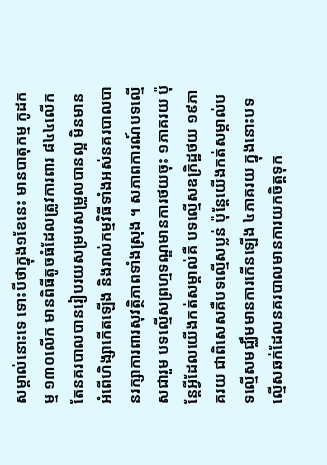សម្គាល់នោះទេ ទោះបីថាក្នុង១ខែនេះ មានបាតុកម្ម កូដកម្ម ១៣០លើក មានពិធីតូចធំដែលត្រូវការពារ ៨៤៤លើក តែនគរបាលបានរៀបរយសម្របសម្រួលបានល្អ មិនមានអំពើហិង្សាកើតឡើង និងរាល់កម្មវិធីទាំងអស់នគរបាលបានរក្សាការពារសុវត្ថិភាពទាំងស្រុង ។ សភាពការណ៍បទល្មើសជារួម បទល្មើសព្រហ្មទណ្ឌមានការថយចុះ ១ភាគរយ ប៉ុន្តែអ្វីដែលយើងកត់សម្គាល់គឺ បទល្មើសឧក្រិដ្ឋថយ ១៩ភាគរយ ជាពិសេសគឺបទល្មើសប្លន់ ប៉ុន្តែយើងកត់សម្គាល់បទល្មើសមជ្ឈឹមមានការកើនឡើង ៤ភាគរយ ក្នុងនោះបទល្មើសឆក់ដែលនគរបាលមានការយកចិត្តទុក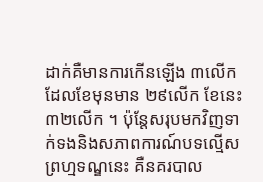ដាក់គឺមានការកើនឡើង ៣លើក ដែលខែមុនមាន ២៩លើក ខែនេះ៣២លើក ។ ប៉ុន្តែសរុបមកវិញទាក់ទងនិងសភាពការណ៍បទល្មើសព្រហ្មទណ្ឌនេះ គឺនគរបាល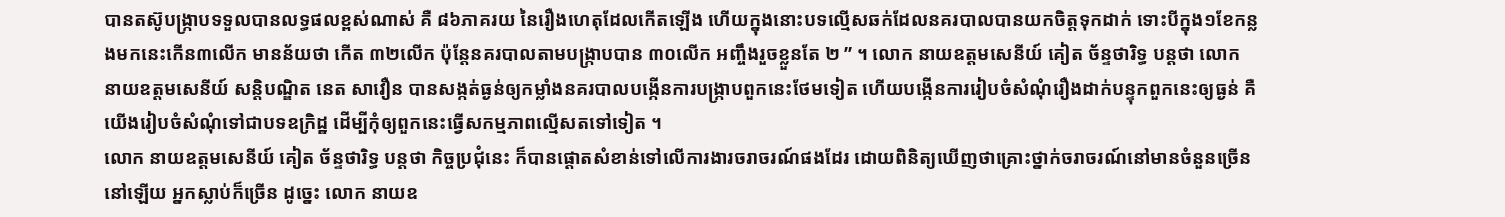បានតស៊ូបង្រ្កាបទទួលបានលទ្ធផលខ្ពស់ណាស់ គឺ ៨៦ភាគរយ នៃរឿងហេតុដែលកើតឡើង ហើយក្នុងនោះបទល្មើសឆក់ដែលនគរបាលបានយកចិត្តទុកដាក់ ទោះបីក្នុង១ខែកន្លងមកនេះកើន៣លើក មានន័យថា កើត ៣២លើក ប៉ុន្តែនគរបាលតាមបង្រ្កាបបាន ៣០លើក អញ្ចឹងរួចខ្លួនតែ ២ ” ។ លោក នាយឧត្តមសេនីយ៍ គៀត ច័ន្ទថារិទ្ធ បន្តថា លោក នាយឧត្តមសេនីយ៍ សន្តិបណ្ឌិត នេត សាវឿន បានសង្កត់ធ្ងន់ឲ្យកម្លាំងនគរបាលបង្កើនការបង្រ្កាបពួកនេះថែមទៀត ហើយបង្កើនការរៀបចំសំណុំរឿងដាក់បន្ទុកពួកនេះឲ្យធ្ងន់ គឺយើងរៀបចំសំណុំទៅជាបទឧក្រិដ្ឋ ដើម្បីកុំឲ្យពួកនេះធ្វើសកម្មភាពល្មើសតទៅទៀត ។
លោក នាយឧត្តមសេនីយ៍ គៀត ច័ន្ទថារិទ្ធ បន្តថា កិច្ចប្រជុំនេះ ក៏បានផ្តោតសំខាន់ទៅលើការងារចរាចរណ៍ផងដែរ ដោយពិនិត្យឃើញថាគ្រោះថ្នាក់ចរាចរណ៍នៅមានចំនួនច្រើននៅឡើយ អ្នកស្លាប់ក៏ច្រើន ដូច្នេះ លោក នាយឧ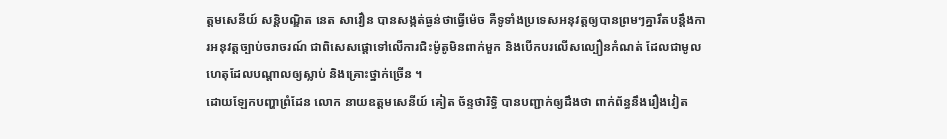ត្តមសេនីយ៍ សន្តិបណ្ឌិត នេត សាវឿន បានសង្កត់ធ្ងន់ថាធ្វើម៉េច គឺទូទាំងប្រទេសអនុវត្តឲ្យបានព្រមៗគ្នារឹតបន្តឹងការអនុវត្តច្បាប់ចរាចរណ៍ ជាពិសេសផ្តោទៅលើការជិះម៉ូតូមិនពាក់មួក និងបើកបរលើសល្បឿនកំណត់ ដែលជាមូលហេតុដែលបណ្តាលឲ្យស្លាប់ និងគ្រោះថ្នាក់ច្រើន ។
ដោយឡែកបញ្ហាព្រំដែន លោក នាយឧត្តមសេនីយ៍ គៀត ច័ន្ទថារិទ្ធិ បានបញ្ជាក់ឲ្យដឹងថា ពាក់ព័ន្ធនឹងរឿងវៀត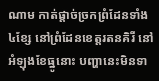ណាម កាត់ផ្តាច់ច្រកព្រំដែនទាំង៤ខ្សែ នៅព្រំដែនខេត្តរតនគិរី នៅអំឡុងខែធ្នូនោះ បញ្ហានេះមិនទា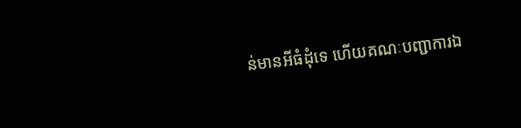ន់មានអីធំដុំទេ ហើយគណៈបញ្ជាការឯ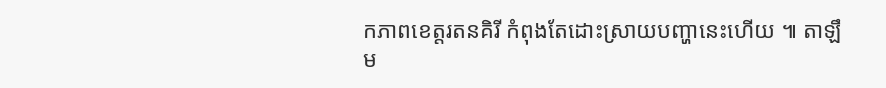កភាពខេត្តរតនគិរី កំពុងតែដោះស្រាយបញ្ហានេះហើយ ៕ តាឡឹម